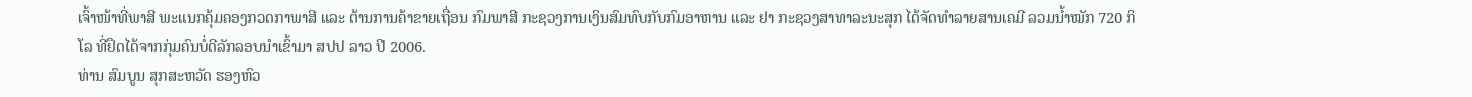ເຈົ້າໜ້າທີ່ພາສີ ພະແນກຄຸ້ມຄອງກວດກາພາສີ ແລະ ຕ້ານການຄ້າຂາຍເຖື່ອນ ກົມພາສີ ກະຊວງການເງິນສົມທົບກັບກົມອາຫານ ແລະ ຢາ ກະຊວງສາທາລະນະສຸກ ໄດ້ຈັດທຳລາຍສານເຄມີ ລວມນ້ຳໝັກ 720 ກິໂລ ທີ່ຢຶດໄດ້ຈາກກຸ່ມຄົນບໍ່ດີລັກລອບນຳເຂົ້າມາ ສປປ ລາວ ປີ 2006.
ທ່ານ ສົມບູນ ສຸກສະຫວັດ ຮອງຫົວ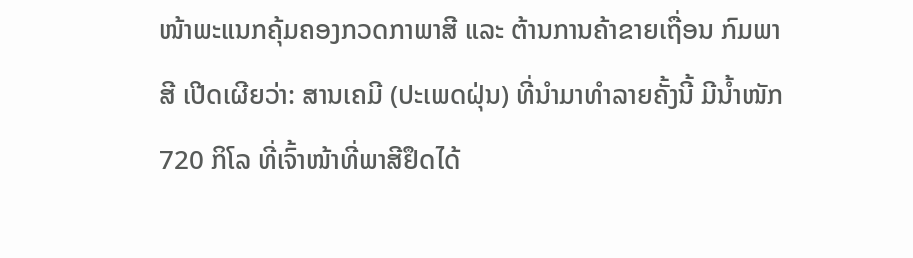ໜ້າພະແນກຄຸ້ມຄອງກວດກາພາສີ ແລະ ຕ້ານການຄ້າຂາຍເຖື່ອນ ກົມພາສີ ເປີດເຜີຍວ່າ: ສານເຄມີ (ປະເພດຝຸ່ນ) ທີ່ນຳມາທຳລາຍຄັ້ງນີ້ ມີນ້ຳໜັກ 720 ກິໂລ ທີ່ເຈົ້າໜ້າທີ່ພາສີຢຶດໄດ້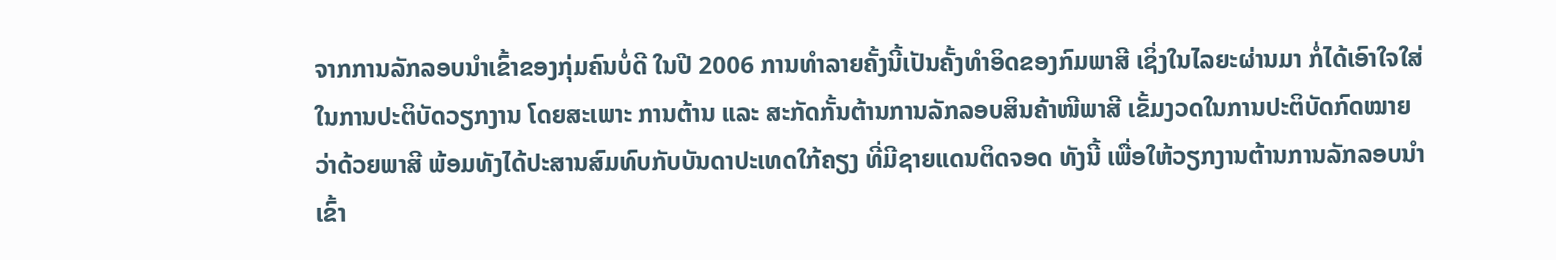ຈາກການລັກລອບນຳເຂົ້າຂອງກຸ່ມຄົນບໍ່ດີ ໃນປີ 2006 ການທຳລາຍຄັ້ງນີ້ເປັນຄັ້ງທຳອິດຂອງກົມພາສີ ເຊິ່ງໃນໄລຍະຜ່ານມາ ກໍ່ໄດ້ເອົາໃຈໃສ່ໃນການປະຕິບັດວຽກງານ ໂດຍສະເພາະ ການຕ້ານ ແລະ ສະກັດກັ້ນຕ້ານການລັກລອບສິນຄ້າໜີພາສີ ເຂັ້ມງວດໃນການປະຕິບັດກົດໝາຍວ່າດ້ວຍພາສີ ພ້ອມທັງໄດ້ປະສານສົມທົບກັບບັນດາປະເທດໃກ້ຄຽງ ທີ່ມີຊາຍແດນຕິດຈອດ ທັງນີ້ ເພື່ອໃຫ້ວຽກງານຕ້ານການລັກລອບນຳເຂົ້າ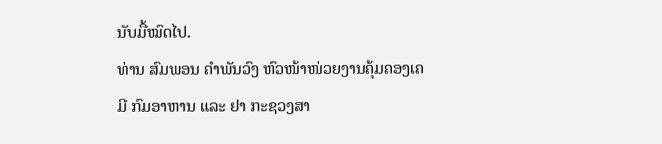ນັບມື້ໝົດໄປ.
ທ່ານ ສົມພອນ ຄຳພັນວົງ ຫົວໜ້າໜ່ວຍງານຄຸ້ມຄອງເຄມີ ກົມອາຫານ ແລະ ຢາ ກະຊວງສາ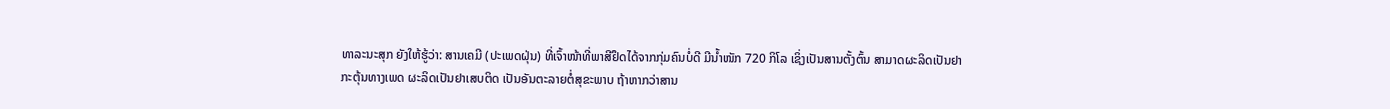ທາລະນະສຸກ ຍັງໃຫ້ຮູ້ວ່າ: ສານເຄມີ (ປະເພດຝຸ່ນ) ທີ່ເຈົ້າໜ້າທີ່ພາສີຢຶດໄດ້ຈາກກຸ່ມຄົນບໍ່ດີ ມີນ້ຳໜັກ 720 ກິໂລ ເຊິ່ງເປັນສານຕັ້ງຕົ້ນ ສາມາດຜະລິດເປັນຢາກະຕຸ້ນທາງເພດ ຜະລິດເປັນຢາເສບຕິດ ເປັນອັນຕະລາຍຕໍ່ສຸຂະພາບ ຖ້າຫາກວ່າສານ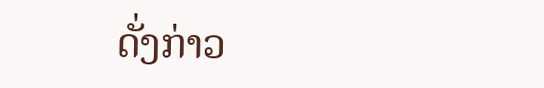ດັ່ງກ່າວ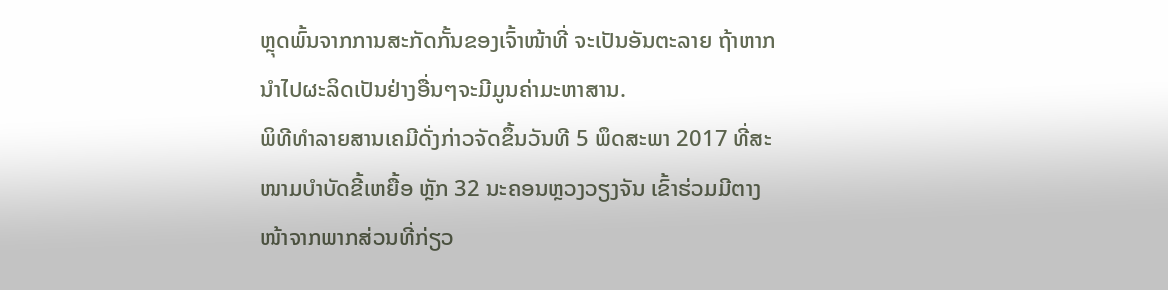ຫຼຸດພົ້ນຈາກການສະກັດກັ້ນຂອງເຈົ້າໜ້າທີ່ ຈະເປັນອັນຕະລາຍ ຖ້າຫາກນຳໄປຜະລິດເປັນຢ່າງອື່ນໆຈະມີມູນຄ່າມະຫາສານ.
ພິທີທຳລາຍສານເຄມີດັ່ງກ່າວຈັດຂຶ້ນວັນທີ 5 ພຶດສະພາ 2017 ທີ່ສະໜາມບຳບັດຂີ້ເຫຍື້ອ ຫຼັກ 32 ນະຄອນຫຼວງວຽງຈັນ ເຂົ້າຮ່ວມມີຕາງໜ້າຈາກພາກສ່ວນທີ່ກ່ຽວ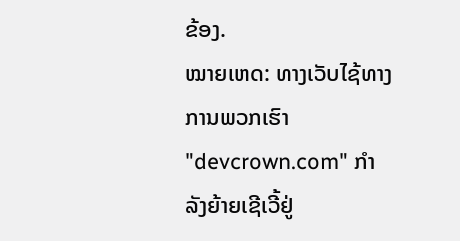ຂ້ອງ.
ໝາຍເຫດ: ທາງເວັບໄຊ້ທາງການພວກເຮົາ "devcrown.com" ກຳລັງຍ້າຍເຊີເວີ້ຢູ່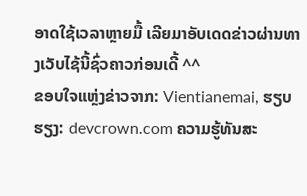ອາດໃຊ້ເວລາຫຼາຍມື້ ເລີຍມາອັບເດດຂ່າວຜ່ານທາງເວັບໄຊ້ນີ້ຊົ່ວຄາວກ່ອນເດີ້ ^^
ຂອບໃຈແຫຼ່ງຂ່າວຈາກ: Vientianemai, ຮຽບຮຽງ: devcrown.com ຄວາມຮູ້ທັນສະ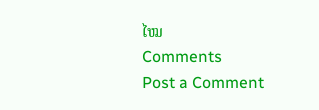ໄໝ
Comments
Post a Comment